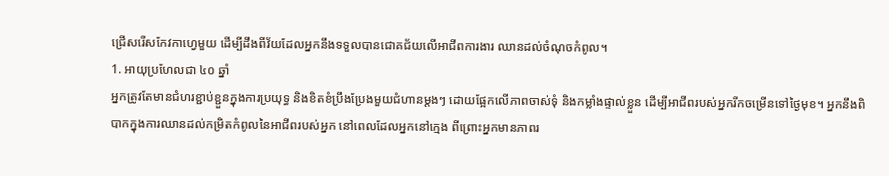ជ្រើសរើសកែវកាហ្វេមួយ ដើម្បីដឹងពីវ័យដែលអ្នកនឹងទទួលបានជោគជ័យលើអាជីពការងារ ឈានដល់ចំណុចកំពូល។
1. អាយុប្រហែលជា ៤០ ឆ្នាំ
អ្នកត្រូវតែមានជំហរខ្ជាប់ខ្ជួនក្នុងការប្រយុទ្ធ និងខិតខំប្រឹងប្រែងមួយជំហានម្តងៗ ដោយផ្អែកលើភាពចាស់ទុំ និងកម្លាំងផ្ទាល់ខ្លួន ដើម្បីអាជីពរបស់អ្នករីកចម្រើនទៅថ្ងៃមុខ។ អ្នកនឹងពិបាកក្នុងការឈានដល់កម្រិតកំពូលនៃអាជីពរបស់អ្នក នៅពេលដែលអ្នកនៅក្មេង ពីព្រោះអ្នកមានភាពរ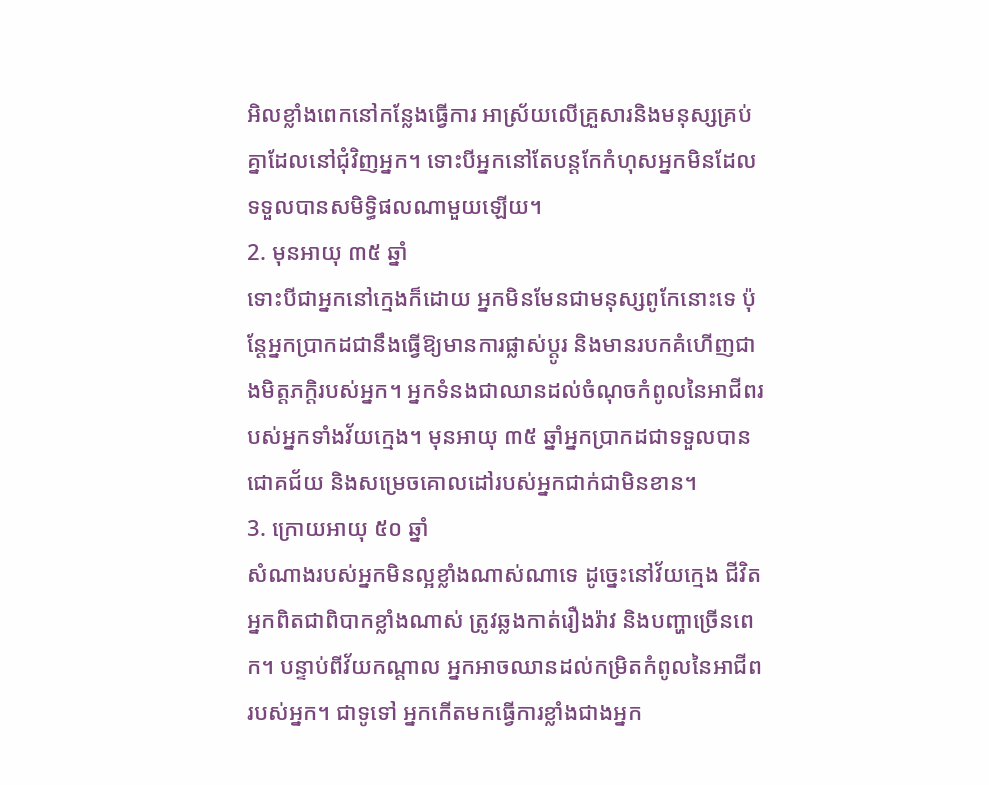អិលខ្លាំងពេកនៅកន្លែងធ្វើការ អាស្រ័យលើគ្រួសារនិងមនុស្សគ្រប់គ្នាដែលនៅជុំវិញអ្នក។ ទោះបីអ្នកនៅតែបន្តកែកំហុសអ្នកមិនដែលទទួលបានសមិទ្ធិផលណាមួយឡើយ។
2. មុនអាយុ ៣៥ ឆ្នាំ
ទោះបីជាអ្នកនៅក្មេងក៏ដោយ អ្នកមិនមែនជាមនុស្សពូកែនោះទេ ប៉ុន្តែអ្នកប្រាកដជានឹងធ្វើឱ្យមានការផ្លាស់ប្តូរ និងមានរបកគំហើញជាងមិត្តភក្តិរបស់អ្នក។ អ្នកទំនងជាឈានដល់ចំណុចកំពូលនៃអាជីពរបស់អ្នកទាំងវ័យក្មេង។ មុនអាយុ ៣៥ ឆ្នាំអ្នកប្រាកដជាទទួលបានជោគជ័យ និងសម្រេចគោលដៅរបស់អ្នកជាក់ជាមិនខាន។
3. ក្រោយអាយុ ៥០ ឆ្នាំ
សំណាងរបស់អ្នកមិនល្អខ្លាំងណាស់ណាទេ ដូច្នេះនៅវ័យក្មេង ជីវិតអ្នកពិតជាពិបាកខ្លាំងណាស់ ត្រូវឆ្លងកាត់រឿងរ៉ាវ និងបញ្ហាច្រើនពេក។ បន្ទាប់ពីវ័យកណ្តាល អ្នកអាចឈានដល់កម្រិតកំពូលនៃអាជីពរបស់អ្នក។ ជាទូទៅ អ្នកកើតមកធ្វើការខ្លាំងជាងអ្នក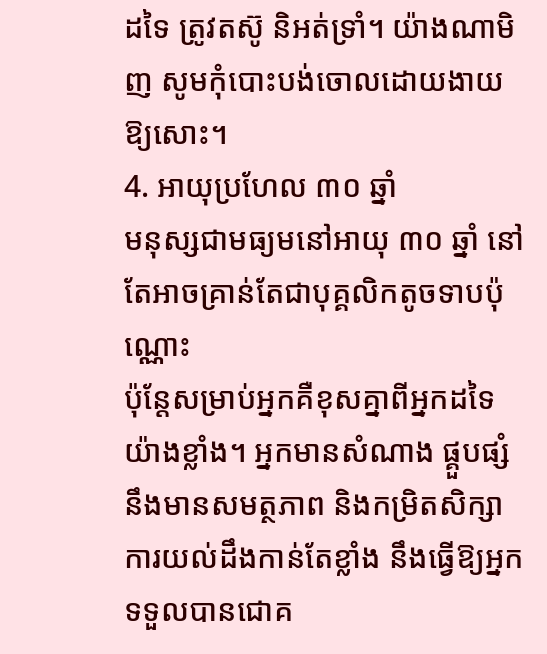ដទៃ ត្រូវតស៊ូ និអត់ទ្រាំ។ យ៉ាងណាមិញ សូមកុំបោះបង់ចោលដោយងាយឱ្យសោះ។
4. អាយុប្រហែល ៣០ ឆ្នាំ
មនុស្សជាមធ្យមនៅអាយុ ៣០ ឆ្នាំ នៅតែអាចគ្រាន់តែជាបុគ្គលិកតូចទាបប៉ុណ្ណោះ
ប៉ុន្តែសម្រាប់អ្នកគឺខុសគ្នាពីអ្នកដទៃយ៉ាងខ្លាំង។ អ្នកមានសំណាង ផ្គួបផ្សំនឹងមានសមត្ថភាព និងកម្រិតសិក្សា ការយល់ដឹងកាន់តែខ្លាំង នឹងធ្វើឱ្យអ្នកទទួលបានជោគ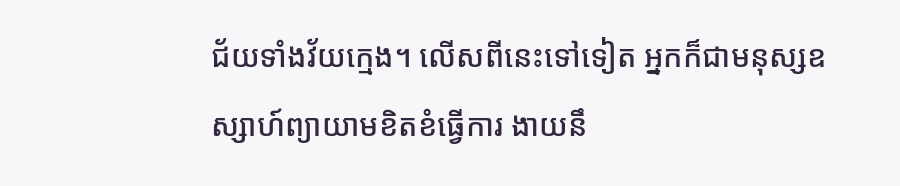ជ័យទាំងវ័យក្មេង។ លើសពីនេះទៅទៀត អ្នកក៏ជាមនុស្សឧស្សាហ៍ព្យាយាមខិតខំធ្វើការ ងាយនឹ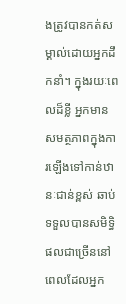ងត្រូវបានកត់សម្គាល់ដោយអ្នកដឹកនាំ។ ក្នុងរយៈពេលដ៏ខ្លី អ្នកមានសមត្ថភាពក្នុងការឡើងទៅកាន់ឋានៈជាន់ខ្ពស់ ឆាប់ទទួលបានសមិទ្ធិផលជាច្រើននៅពេលដែលអ្នក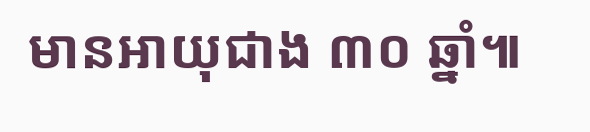មានអាយុជាង ៣០ ឆ្នាំ៕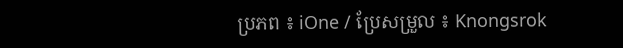ប្រភព ៖ iOne / ប្រែសម្រួល ៖ Knongsrok